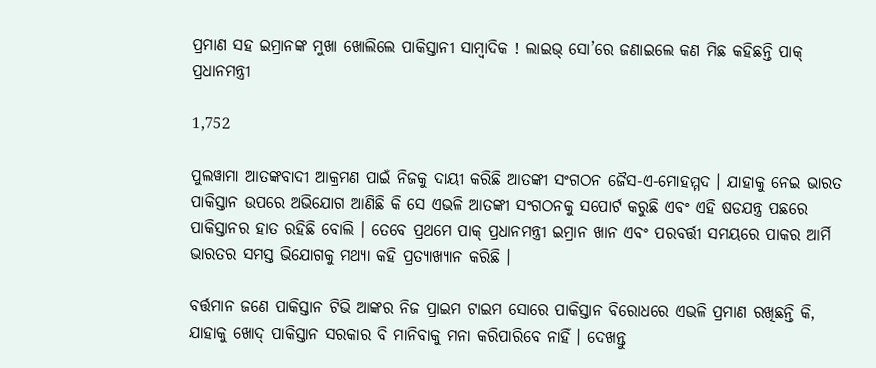ପ୍ରମାଣ ସହ ଇମ୍ରାନଙ୍କ ମୁଖା ଖୋଲିଲେ ପାକିସ୍ତାନୀ ସାମ୍ବାଦିକ ! ଲାଇଭ୍ ସୋ’ରେ ଜଣାଇଲେ କଣ ମିଛ କହିଛନ୍ତି ପାକ୍ ପ୍ରଧାନମନ୍ତ୍ରୀ

1,752

ପୁଲୱାମା ଆତଙ୍କବାଦୀ ଆକ୍ରମଣ ପାଇଁ ନିଜକୁ ଦାୟୀ କରିଛି ଆତଙ୍କୀ ସଂଗଠନ ଜୈସ-ଏ-ମୋହମ୍ମଦ । ଯାହାକୁ ନେଇ ଭାରତ ପାକିସ୍ତାନ ଉପରେ ଅଭିଯୋଗ ଆଣିଛି କି ସେ ଏଭଳି ଆତଙ୍କୀ ସଂଗଠନକୁ ସପୋର୍ଟ କରୁଛି ଏବଂ ଏହି ଷଡଯନ୍ତ୍ର ପଛରେ ପାକିସ୍ତାନର ହାତ ରହିଛି ବୋଲି । ତେବେ ପ୍ରଥମେ ପାକ୍ ପ୍ରଧାନମନ୍ତ୍ରୀ ଇମ୍ରାନ ଖାନ ଏବଂ ପରବର୍ତ୍ତୀ ସମୟରେ ପାକର ଆର୍ମି ଭାରତର ସମସ୍ତ ଭିଯୋଗକୁ ମଥ୍ୟା କହି ପ୍ରତ୍ୟାଖ୍ୟାନ କରିଛି ।

ବର୍ତ୍ତମାନ ଜଣେ ପାକିସ୍ତାନ ଟିଭି ଆଙ୍କର ନିଜ ପ୍ରାଇମ ଟାଇମ ସୋରେ ପାକିସ୍ତାନ ବିରୋଧରେ ଏଭଳି ପ୍ରମାଣ ରଖିଛନ୍ତି କି, ଯାହାକୁ ଖୋଦ୍ ପାକିସ୍ତାନ ସରକାର ବି ମାନିବାକୁ ମନା କରିପାରିବେ ନାହିଁ । ଦେଖନ୍ତୁ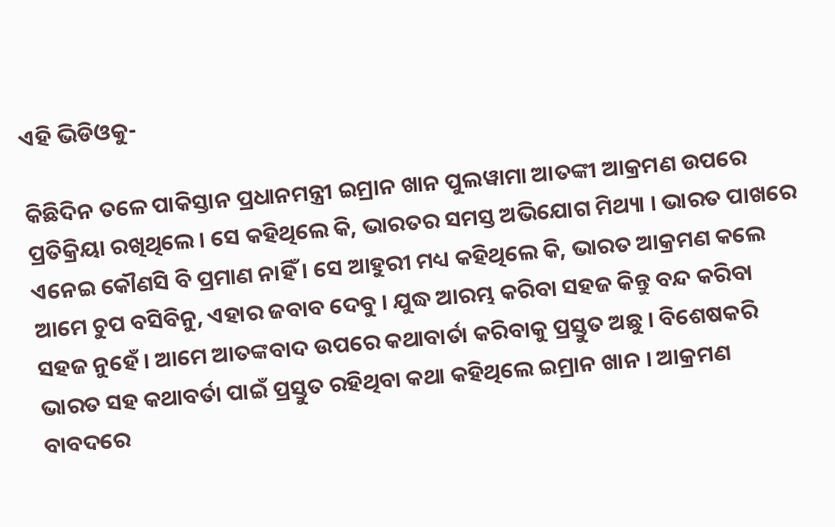ଏହି ଭିଡିଓକୁ-

କିଛିଦିନ ତଳେ ପାକିସ୍ତାନ ପ୍ରଧାନମନ୍ତ୍ରୀ ଇମ୍ରାନ ଖାନ ପୁଲୱାମା ଆତଙ୍କୀ ଆକ୍ରମଣ ଉପରେ ପ୍ରତିକ୍ରିୟା ରଖିଥିଲେ । ସେ କହିଥିଲେ କି, ଭାରତର ସମସ୍ତ ଅଭିଯୋଗ ମିଥ୍ୟା । ଭାରତ ପାଖରେ ଏନେଇ କୌଣସି ବି ପ୍ରମାଣ ନାହିଁ । ସେ ଆହୁରୀ ମଧ୍ୟ କହିଥିଲେ କି, ଭାରତ ଆକ୍ରମଣ କଲେ ଆମେ ଚୁପ ବସିବିନୁ, ଏହାର ଜବାବ ଦେବୁ । ଯୁଦ୍ଧ ଆରମ୍ଭ କରିବା ସହଜ କିନ୍ତୁ ବନ୍ଦ କରିବା ସହଜ ନୁହେଁ । ଆମେ ଆତଙ୍କବାଦ ଉପରେ କଥାବାର୍ତା କରିବାକୁ ପ୍ରସ୍ତୁତ ଅଛୁ । ବିଶେଷକରି ଭାରତ ସହ କଥାବର୍ତା ପାଇଁ ପ୍ରସ୍ତୁତ ରହିଥିବା କଥା କହିଥିଲେ ଇମ୍ରାନ ଖାନ । ଆକ୍ରମଣ ବାବଦରେ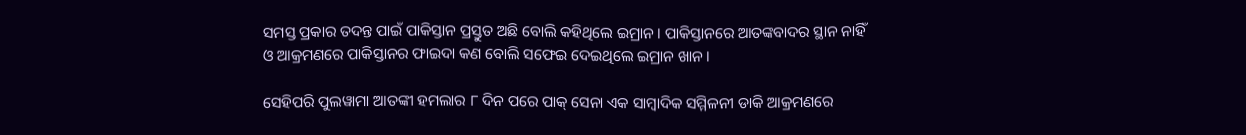ସମସ୍ତ ପ୍ରକାର ତଦନ୍ତ ପାଇଁ ପାକିସ୍ତାନ ପ୍ରସ୍ତୁତ ଅଛି ବୋଲି କହିଥିଲେ ଇମ୍ରାନ । ପାକିସ୍ତାନରେ ଆତଙ୍କବାଦର ସ୍ଥାନ ନାହିଁ ଓ ଆକ୍ରମଣରେ ପାକିସ୍ତାନର ଫାଇଦା କଣ ବୋଲି ସଫେଇ ଦେଇଥିଲେ ଇମ୍ରାନ ଖାନ ।

ସେହିପରି ପୁଲୱାମା ଆତଙ୍କୀ ହମଲାର ୮ ଦିନ ପରେ ପାକ୍ ସେନା ଏକ ସାମ୍ବାଦିକ ସମ୍ମିଳନୀ ଡାକି ଆକ୍ରମଣରେ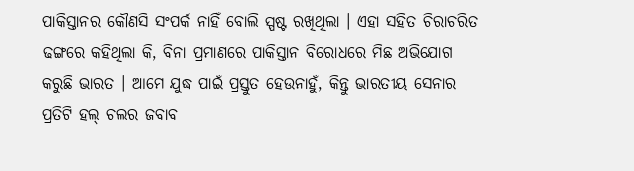ପାକିସ୍ତାନର କୌଣସି ସଂପର୍କ ନାହିଁ ବୋଲି ସ୍ପଷ୍ଟ ରଖିଥିଲା । ଏହା ସହିତ ଚିରାଚରିତ ଢଙ୍ଗରେ କହିଥିଲା କି, ବିନା ପ୍ରମାଣରେ ପାକିସ୍ତାନ ବିରୋଧରେ ମିଛ ଅଭିଯୋଗ କରୁଛି ଭାରତ । ଆମେ ଯୁଦ୍ଧ ପାଇଁ ପ୍ରସ୍ତୁତ ହେଉନାହୁଁ, କିନ୍ତୁ ଭାରତୀୟ ସେନାର ପ୍ରତିଟି ହଲ୍ ଚଲର ଜବାବ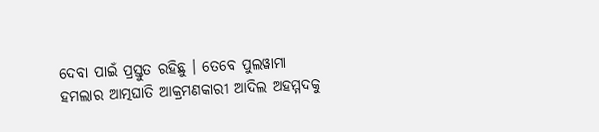ଦେବା ପାଇଁ ପ୍ରସ୍ତୁତ ରହିଛୁ । ତେବେ ପୁଲୱାମା ହମଲାର ଆତ୍ମଘାତି ଆକ୍ରମଣକାରୀ ଆଦିଲ ଅହମ୍ମଦକୁ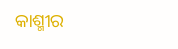କାଶ୍ମୀର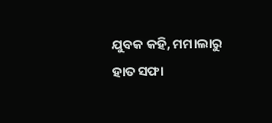ଯୁବକ କହି, ମମାଲାରୁ ହାତ ସଫା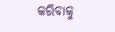କରିବାକୁ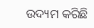ଉଦ୍ୟମ କରିଛି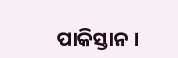ପାକିସ୍ତାନ ।